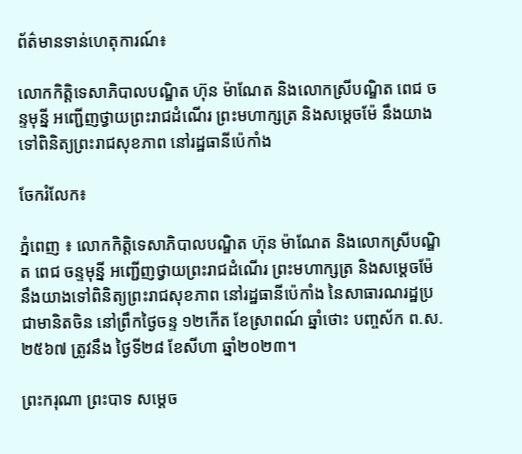ព័ត៌មានទាន់ហេតុការណ៍៖

លោកកិត្តិទេសាភិបាលបណ្ឌិត ហ៊ុន ម៉ាណែត និងលោកស្រីបណ្ឌិត ពេជ ចន្ទមុន្នី អញ្ជើញថ្វាយព្រះរាជដំណើរ ព្រះមហាក្សត្រ និងសម្តេចម៉ែ នឹងយាងទៅពិនិត្យព្រះរាជសុខភាព នៅរដ្ឋធានីប៉េកាំង

ចែករំលែក៖

ភ្នំពេញ ៖ លោកកិត្តិទេសាភិបាលបណ្ឌិត ហ៊ុន ម៉ាណែត និងលោកស្រីបណ្ឌិត ពេជ ចន្ទមុន្នី អញ្ជើញថ្វាយព្រះរាជដំណើរ ព្រះមហាក្សត្រ និងសម្តេចម៉ែ នឹងយាងទៅពិនិត្យព្រះរាជសុខភាព នៅរដ្ឋធានីប៉េកាំង នៃសាធារណរដ្ឋប្រជាមានិតចិន នៅព្រឹកថ្ងៃចន្ទ ១២កើត ខែស្រាពណ៍ ឆ្នាំថោះ បញ្ចស័ក ព.ស. ២៥៦៧ ត្រូវនឹង ថ្ងៃទី២៨ ខែសីហា ឆ្នាំ២០២៣។

ព្រះករុណា ព្រះបាទ សម្តេច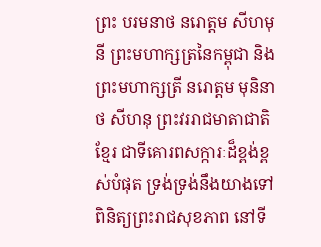ព្រះ បរមនាថ នរោត្តម សីហមុនី ព្រះមហាក្សត្រនៃកម្ពុជា និងព្រះមហាក្សត្រី នរោត្តម មុនិនាថ សីហនុ ព្រះវររាជមាតាជាតិខ្មែរ ជាទីគោរពសក្ការៈដ៏ខ្ពង់ខ្ពស់បំផុត ទ្រង់ទ្រង់នឹងយាងទៅពិនិត្យព្រះរាជសុខភាព នៅទី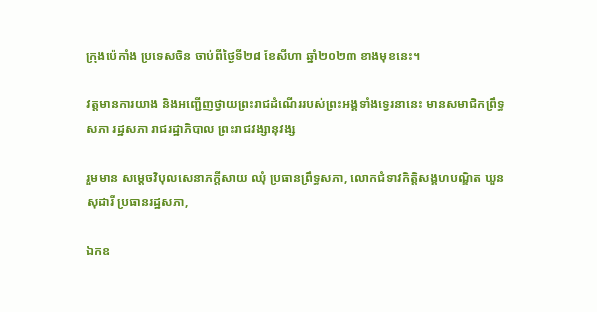ក្រុងប៉េកាំង ប្រទេសចិន ចាប់ពីថ្ងៃទី២៨ ខែសីហា ឆ្នាំ២០២៣ ខាងមុខនេះ។

វត្តមានការយាង និងអញ្ជើញថ្វាយព្រះរាជដំណើររបស់ព្រះអង្គទាំងទ្វេរនានេះ មានសមាជិកព្រឹទ្ធសភា រដ្ឋសភា រាជរដ្ឋាភិបាល ព្រះរាជវង្សានុវង្ស

រួមមាន សម្ដេចវិបុលសេនាភក្តីសាយ ឈុំ ប្រធានព្រឹទ្ធសភា, លោកជំទាវកិត្តិសង្គហបណ្ឌិត ឃួន សុដារី ប្រធានរដ្ឋសភា,

ឯកឧ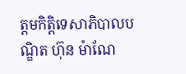ត្តមកិតិ្តទេសាភិបាលបណ្ឌិត ហ៊ុន ម៉ាណែ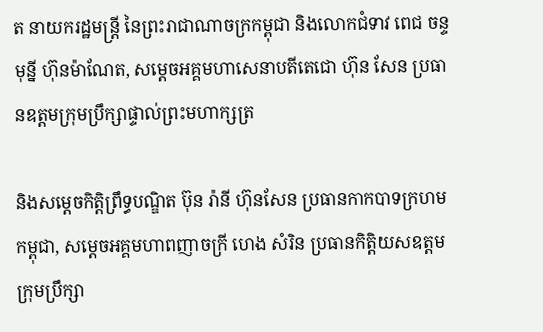ត នាយករដ្ឋមន្ត្រី នៃព្រះរាជាណាចក្រកម្ពុជា និងលោកជំទាវ ពេជ ចន្ទមុន្នី ហ៊ុនម៉ាណែត, សម្ដេចអគ្គមហាសេនាបតីតេជោ ហ៊ុន សែន ប្រធានឧត្តមក្រុមប្រឹក្សាផ្ទាល់ព្រះមហាក្សត្រ

និងសម្តេចកិតិ្តព្រឹទ្ធបណ្ឌិត ប៊ុន រ៉ានី ហ៊ុនសែន ប្រធានកាកបាទក្រហមកម្ពុជា, សម្ដេចអគ្គមហាពញាចក្រី ហេង សំរិន ប្រធានកិត្តិយសឧត្តមក្រុមប្រឹក្សា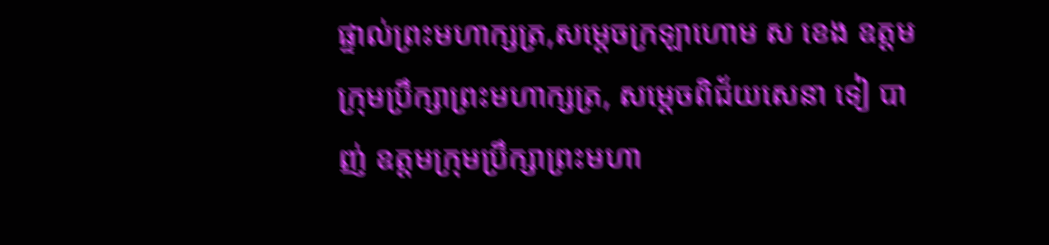ផ្ទាល់ព្រះមហាក្សត្រ,សម្ដេចក្រឡាហោម ស ខេង ឧត្តមក្រុមប្រឹក្សាព្រះមហាក្សត្រ, សម្ដេចពិជ័យសេនា ទៀ បាញ់ ឧត្តមក្រុមប្រឹក្សាព្រះមហា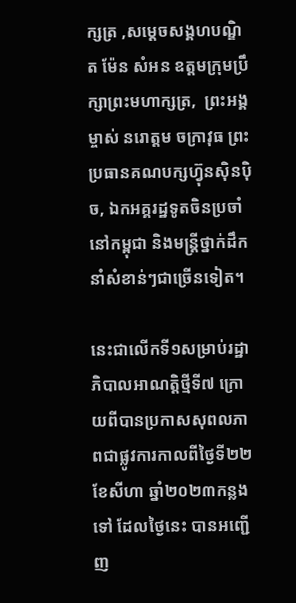ក្សត្រ ,សម្ដេចសង្គហបណ្ឌិត ម៉ែន សំអន ឧត្តមក្រុមប្រឹក្សាព្រះមហាក្សត្រ,  ព្រះអង្គម្ចាស់ នរោត្តម ចក្រាវុធ ព្រះប្រធានគណបក្សហ្វ៊ុនស៊ិនប៉ិច, ឯកអគ្គរដ្ឋទូតចិនប្រចាំនៅកម្ពុជា និងមន្ត្រីថ្នាក់ដឹកនាំសំខាន់ៗជាច្រើនទៀត។

នេះជាលើកទី១សម្រាប់រដ្ឋាភិបាលអាណត្តិថ្មីទី៧ ក្រោយពីបានប្រកាសសុពលភាពជាផ្លូវការកាលពីថ្ងៃទី២២ ខែសីហា ឆ្នាំ២០២៣កន្លងទៅ ដែលថ្ងៃនេះ បានអញ្ជើញ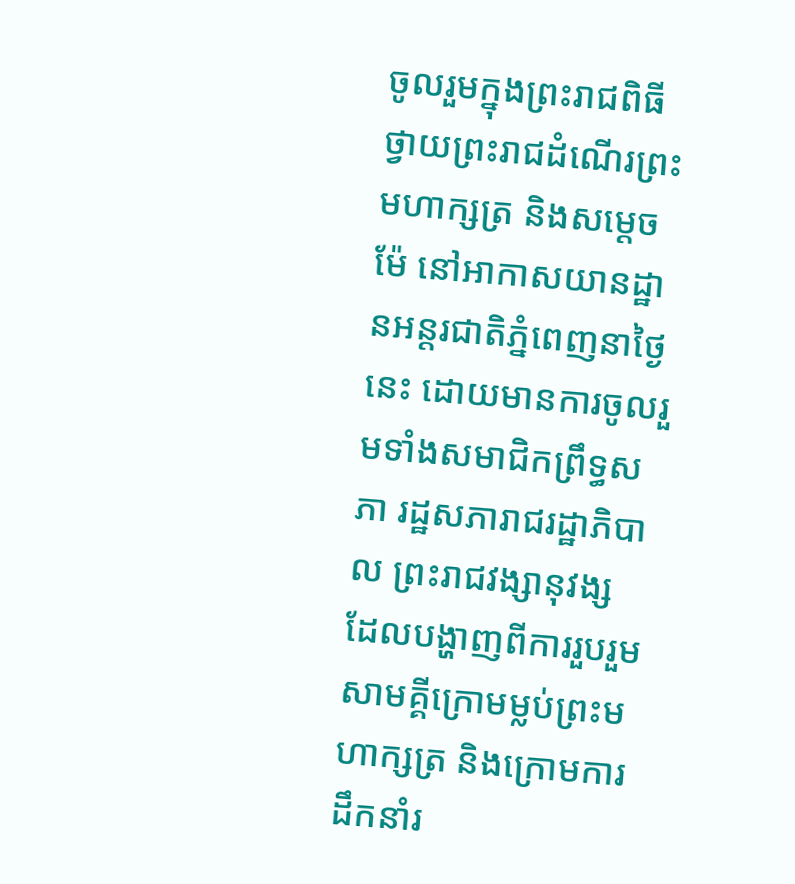ចូលរួមក្នុងព្រះរាជពិធីថ្វាយព្រះរាជដំណើរព្រះមហាក្សត្រ និងសម្ដេចម៉ែ នៅអាកាសយានដ្ឋានអន្តរជាតិភ្នំពេញនាថ្ងៃនេះ ដោយមានការចូលរួមទាំងសមាជិកព្រឹទ្ធសភា រដ្ឋសភារាជរដ្ឋាភិបាល ព្រះរាជវង្សានុវង្ស ដែលបង្ហាញពីការរួបរួមសាមគ្គីក្រោមម្លប់ព្រះមហាក្សត្រ និងក្រោមការដឹកនាំរ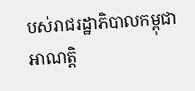បស់រាជរដ្ឋាភិបាលកម្ពុជាអាណត្តិ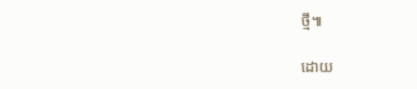ថ្មី៕

ដោយ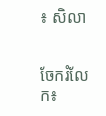៖ សិលា


ចែករំលែក៖